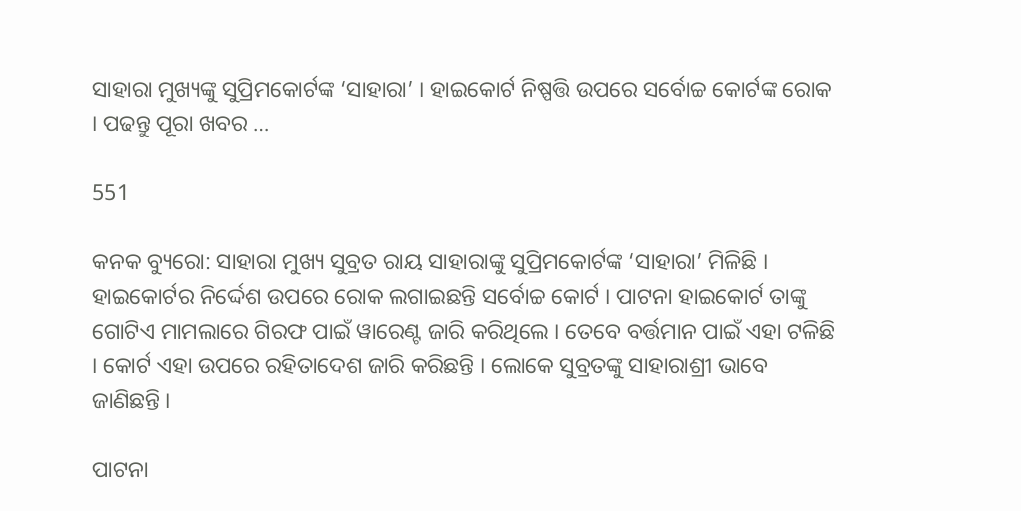ସାହାରା ମୁଖ୍ୟଙ୍କୁ ସୁପ୍ରିମକୋର୍ଟଙ୍କ ‘ସାହାରା’ । ହାଇକୋର୍ଟ ନିଷ୍ପତ୍ତି ଉପରେ ସର୍ବୋଚ୍ଚ କୋର୍ଟଙ୍କ ରୋକ । ପଢନ୍ତୁ ପୂରା ଖବର …

551

କନକ ବ୍ୟୁରୋ: ସାହାରା ମୁଖ୍ୟ ସୁବ୍ରତ ରାୟ ସାହାରାଙ୍କୁ ସୁପ୍ରିମକୋର୍ଟଙ୍କ ‘ସାହାରା’ ମିଳିଛି ।  ହାଇକୋର୍ଟର ନିର୍ଦ୍ଦେଶ ଉପରେ ରୋକ ଲଗାଇଛନ୍ତି ସର୍ବୋଚ୍ଚ କୋର୍ଟ । ପାଟନା ହାଇକୋର୍ଟ ତାଙ୍କୁ ଗୋଟିଏ ମାମଲାରେ ଗିରଫ ପାଇଁ ୱାରେଣ୍ଟ ଜାରି କରିଥିଲେ । ତେବେ ବର୍ତ୍ତମାନ ପାଇଁ ଏହା ଟଳିଛି । କୋର୍ଟ ଏହା ଉପରେ ରହିତାଦେଶ ଜାରି କରିଛନ୍ତି । ଲୋକେ ସୁବ୍ରତଙ୍କୁ ସାହାରାଶ୍ରୀ ଭାବେ ଜାଣିଛନ୍ତି ।

ପାଟନା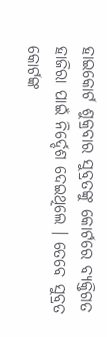ହାଇକୋର୍ଟ ଶୁକ୍ରବାର ସୁବ୍ରତଙ୍କୁ କୋର୍ଟରେ ବ୍ୟକ୍ତିଗତ ହାଜିରା ପାଇଁ ନିର୍ଦ୍ଦେଶ ଦେଇଥିଲେ । ତେବେ ସୁବ୍ରତ କୋର୍ଟଙ୍କ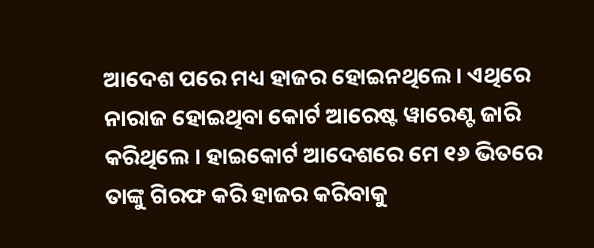ଆଦେଶ ପରେ ମଧ୍ୟ ହାଜର ହୋଇନଥିଲେ । ଏଥିରେ ନାରାଜ ହୋଇଥିବା କୋର୍ଟ ଆରେଷ୍ଟ ୱାରେଣ୍ଟ ଜାରି କରିଥିଲେ । ହାଇକୋର୍ଟ ଆଦେଶରେ ମେ ୧୬ ଭିତରେ ତାଙ୍କୁ ଗିରଫ କରି ହାଜର କରିବାକୁ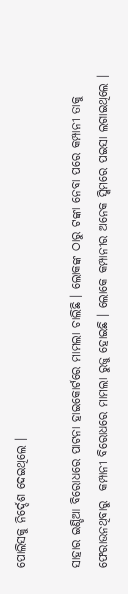ପୋଲିସକୁ ନିର୍ଦ୍ଦେଶ ଦେଇଥିଲେ ।

ସାହାର ଇଣ୍ଡିଆ ବିରୋଧରେ ପାଟନା ହାଇକୋର୍ଟରେ ମାମଲା ଚାଲିଛି । ଲୋକଙ୍କ ଠାରୁ ଟଙ୍କା ନେବା ପରେ କମ୍ପାନୀ ତାକୁ ଫେରାଉନଥିବାରୁ  କମ୍ପାନୀ ବିରୋଧରେ ମାମଲା ରୁଜୁ ହୋଇଛି । ଲୋକେ କମ୍ପାନୀର ଅନେକ ସ୍କିମରେ ପଇସା ଲଗାଇଥିଲେ ।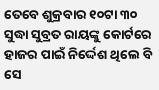ତେବେ ଶୁକ୍ରବାର ୧୦ଟା ୩୦ ସୁଦ୍ଧା ସୁବ୍ରତ ରାୟଙ୍କୁ କୋର୍ଟରେ ହାଜର ପାଇଁ ନିର୍ଦ୍ଦେଶ ଥିଲେ ବି ସେ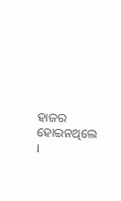ହାଜର ହୋଇନଥିଲେ ।